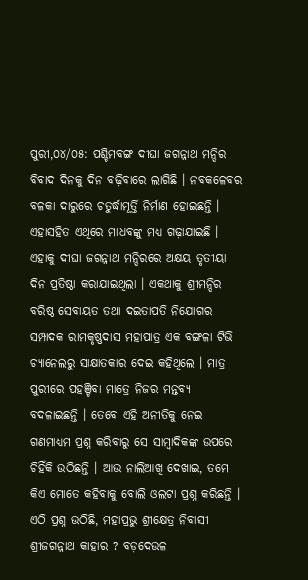ପୁରୀ,୦୪/୦୫: ପଶ୍ଚିମବଙ୍ଗ ଦୀଘା ଜଗନ୍ନାଥ ମନ୍ଦିର ବିବାଦ ଦିନକୁ ଦିନ ବଢ଼ିବାରେ ଲାଗିଛି । ନବକଳେବର ବଳକା ଦାରୁରେ ଚତୁର୍ଦ୍ଧାମୂର୍ତ୍ତି ନିର୍ମାଣ ହୋଇଛନ୍ତି । ଏହାସହିତ ଏଥିରେ ମାଧବଙ୍କୁ ମଧ୍ୟ ଗଢ଼ାଯାଇଛି । ଏହାକୁ ଦୀଘା ଜଗନ୍ନାଥ ମନ୍ଦିରରେ ଅକ୍ଷୟ ତୃତୀୟା ଦିନ ପ୍ରତିଷ୍ଠା କରାଯାଇଥିଲା । ଏକଥାକୁ ଶ୍ରୀମନ୍ଦିର ବରିଷ୍ଠ ସେବାୟତ ତଥା ଦଇତାପତି ନିଯୋଗର ସମ୍ପାଦକ ରାମକୃଷ୍ଣଦାସ ମହାପାତ୍ର ଏକ ବଙ୍ଗଳା ଟିଭି ଚ୍ୟାନେଲରୁ ସାକ୍ଷାତକାର ଦେଇ କହିଥିଲେ । ମାତ୍ର ପୁରୀରେ ପହଞ୍ଚିବା ମାତ୍ରେ ନିଜର ମନ୍ତବ୍ୟ ବଦଳାଇଛନ୍ତି । ତେବେ ଏହି ଅନୀତିକୁ ନେଇ ଗଣମାଧ୍ୟମ ପ୍ରଶ୍ନ କରିବାରୁ ସେ ସାମ୍ବାଦିକଙ୍କ ଉପରେ ଚିହିଁକି ଉଠିଛନ୍ତି । ଆଉ ନାଲିଆଖି ଦେଖାଇ, ତମେ କିଏ ମୋତେ କହିବାକୁ ବୋଲି ଓଲଟା ପ୍ରଶ୍ନ କରିଛନ୍ତି ।
ଏଠି ପ୍ରଶ୍ନ ଉଠିଛି, ମହାପ୍ରଭୁ ଶ୍ରୀକ୍ଷେତ୍ର ନିବାସୀ ଶ୍ରୀଜଗନ୍ନାଥ କାହାର ? ବଡ଼ଦେଉଳ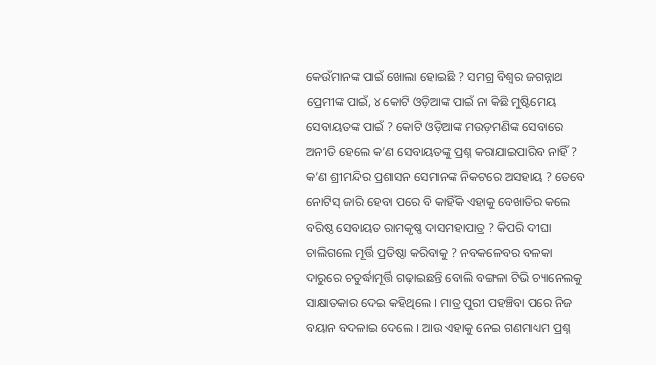କେଉଁମାନଙ୍କ ପାଇଁ ଖୋଲା ହୋଇଛି ? ସମଗ୍ର ବିଶ୍ବର ଜଗନ୍ନାଥ ପ୍ରେମୀଙ୍କ ପାଇଁ, ୪ କୋଟି ଓଡ଼ିଆଙ୍କ ପାଇଁ ନା କିଛି ମୁଷ୍ଟିମେୟ ସେବାୟତଙ୍କ ପାଇଁ ? କୋଟି ଓଡ଼ିଆଙ୍କ ମଉଡ଼ମଣିଙ୍କ ସେବାରେ ଅନୀତି ହେଲେ କ’ଣ ସେବାୟତଙ୍କୁ ପ୍ରଶ୍ନ କରାଯାଇପାରିବ ନାହିଁ ? କ’ଣ ଶ୍ରୀମନ୍ଦିର ପ୍ରଶାସନ ସେମାନଙ୍କ ନିକଟରେ ଅସହାୟ ? ତେବେ ନୋଟିସ୍ ଜାରି ହେବା ପରେ ବି କାହିଁକି ଏହାକୁ ବେଖାତିର କଲେ ବରିଷ୍ଠ ସେବାୟତ ରାମକୃଷ୍ଣ ଦାସମହାପାତ୍ର ? କିପରି ଦୀଘା ଚାଲିଗଲେ ମୂର୍ତ୍ତି ପ୍ରତିଷ୍ଠା କରିବାକୁ ? ନବକଳେବର ବଳକା ଦାରୁରେ ଚତୁର୍ଦ୍ଧାମୂର୍ତ୍ତି ଗଢ଼ାଇଛନ୍ତି ବୋଲି ବଙ୍ଗଳା ଟିଭି ଚ୍ୟାନେଲକୁ ସାକ୍ଷାତକାର ଦେଇ କହିଥିଲେ । ମାତ୍ର ପୁରୀ ପହଞ୍ଚିବା ପରେ ନିଜ ବୟାନ ବଦଳାଇ ଦେଲେ । ଆଉ ଏହାକୁ ନେଇ ଗଣମାଧ୍ୟମ ପ୍ରଶ୍ନ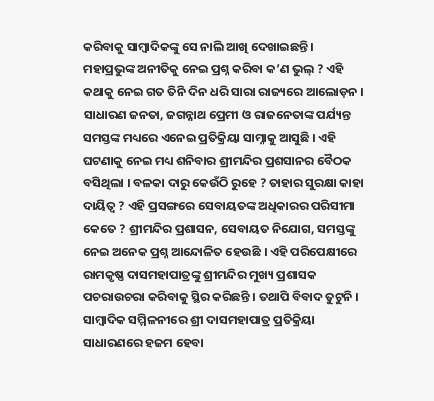କରିବାକୁ ସାମ୍ବାଦିକଙ୍କୁ ସେ ନାଲି ଆଖି ଦେଖାଇଛନ୍ତି ।
ମହାପ୍ରଭୁଙ୍କ ଅନୀତିକୁ ନେଇ ପ୍ରଶ୍ନ କରିବା କ’ଣ ଭୁଲ୍ ? ଏହି କଥାକୁ ନେଇ ଗତ ତିନି ଦିନ ଧରି ସାରା ରାଜ୍ୟରେ ଆଲୋଡ଼ନ । ସାଧାରଣ ଜନତା, ଜଗନ୍ନାଥ ପ୍ରେମୀ ଓ ରାଜନେତାଙ୍କ ପର୍ଯ୍ୟନ୍ତ ସମସ୍ତଙ୍କ ମଧ୍ୟରେ ଏନେଇ ପ୍ରତିକ୍ରିୟା ସାମ୍ନାକୁ ଆସୁଛି । ଏହି ଘଟଣାକୁ ନେଇ ମଧ୍ୟ ଶନିବାର ଶ୍ରୀମନ୍ଦିର ପ୍ରଶସାନର ବୈଠକ ବସିଥିଲା । ବଳକା ଦାରୁ କେଉଁଠି ରୁହେ ? ତାହାର ସୁରକ୍ଷା କାହା ଦାୟିତ୍ବ ? ଏହି ପ୍ରସଙ୍ଗରେ ସେବାୟତଙ୍କ ଅଧିକାରର ପରିସୀମା କେତେ ? ଶ୍ରୀମନ୍ଦିର ପ୍ରଶାସନ, ସେବାୟତ ନିଯୋଗ, ସମସ୍ତଙ୍କୁ ନେଇ ଅନେକ ପ୍ରଶ୍ନ ଆନ୍ଦୋଳିତ ହେଉଛି । ଏହି ପରିପେକ୍ଷୀରେ ରାମକୃଷ୍ଣ ଦାସମହାପାତ୍ରଙ୍କୁ ଶ୍ରୀମନ୍ଦିର ମୁଖ୍ୟ ପ୍ରଶାସକ ପଚରାଉଚରା କରିବାକୁ ସ୍ଥିର କରିଛନ୍ତି । ତଥାପି ବିବାଦ ତୁଟୁନି । ସାମ୍ବାଦିକ ସମ୍ମିଳନୀରେ ଶ୍ରୀ ଦାସମହାପାତ୍ର ପ୍ରତିକ୍ରିୟା ସାଧାରଣରେ ହଜମ ହେବା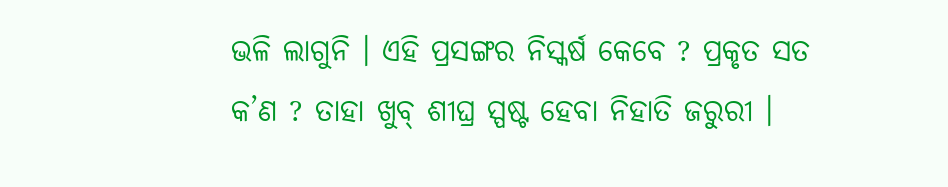ଭଳି ଲାଗୁନି । ଏହି ପ୍ରସଙ୍ଗର ନିସ୍କର୍ଷ କେବେ ? ପ୍ରକୃତ ସତ କ’ଣ ? ତାହା ଖୁବ୍ ଶୀଘ୍ର ସ୍ପଷ୍ଟ ହେବା ନିହାତି ଜରୁରୀ ।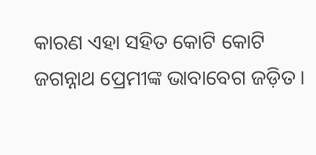କାରଣ ଏହା ସହିତ କୋଟି କୋଟି ଜଗନ୍ନାଥ ପ୍ରେମୀଙ୍କ ଭାବାବେଗ ଜଡ଼ିତ ।